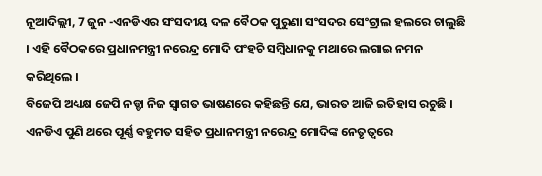ନୂଆଦିଲ୍ଲୀ, 7 ଜୁନ -ଏନଡିଏର ସଂସଦୀୟ ଦଳ ବୈଠକ ପୁରୁଣା ସଂସଦର ସେଂଟ୍ରାଲ ହଲରେ ଚାଲୁଛି । ଏହି ବୈଠକରେ ପ୍ରଧାନମନ୍ତ୍ରୀ ନରେନ୍ଦ୍ର ମୋଦି ପଂହଚି ସମ୍ବିଧାନକୁ ମଥାରେ ଲଗାଇ ନମନ କରିଥିଲେ ।
ବିଜେପି ଅଧ୍ୟକ୍ଷ ଜେପି ନଡ୍ଡା ନିଜ ସ୍ୱାଗତ ଭାଷଣରେ କହିଛନ୍ତି ଯେ, ଭାରତ ଆଜି ଇତିହାସ ରଚୁଛି । ଏନଡିଏ ପୁଣି ଥରେ ପୂର୍ଣ୍ଣ ବହୁମତ ସହିତ ପ୍ରଧାନମନ୍ତ୍ରୀ ନରେନ୍ଦ୍ର ମୋଦିଙ୍କ ନେତୃତ୍ୱରେ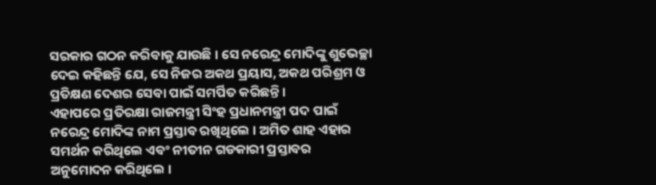ସରକାର ଗଠନ କରିବାକୁ ଯାଉଛି । ସେ ନରେନ୍ଦ୍ର ମୋଦିଙ୍କୁ ଶୁଭେଚ୍ଛା ଦେଇ କହିଛନ୍ତି ଯେ, ସେ ନିଜର ଅକଥ ପ୍ରୟାସ, ଅକଥ ପରିଶ୍ରମ ଓ ପ୍ରତିକ୍ଷଣ ଦେଶର ସେବା ପାଇଁ ସମର୍ପିତ କରିଛନ୍ତି ।
ଏହାପରେ ପ୍ରତିରକ୍ଷା ରାଜମନ୍ତ୍ରୀ ସିଂହ ପ୍ରଧାନମନ୍ତ୍ରୀ ପଦ ପାଇଁ ନରେନ୍ଦ୍ର ମୋଦିଙ୍କ ନାମ ପ୍ରସ୍ତାବ ରଖିଥିଲେ । ଅମିତ ଶାହ ଏହାର ସମର୍ଥନ କରିଥିଲେ ଏବଂ ନୀତୀନ ଗଡକାରୀ ପ୍ରସ୍ତାବର ଅନୁମୋଦନ କରିଥିଲେ ।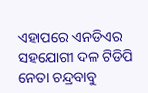ଏହାପରେ ଏନଡିଏର ସହଯୋଗୀ ଦଳ ଟିଡିପି ନେତା ଚନ୍ଦ୍ରବାବୁ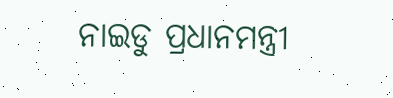ନାଇଡୁ ପ୍ରଧାନମନ୍ତ୍ରୀ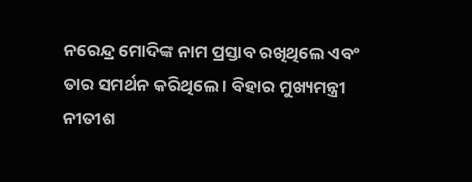ନରେନ୍ଦ୍ର ମୋଦିଙ୍କ ନାମ ପ୍ରସ୍ତାବ ରଖିଥିଲେ ଏବଂ ତାର ସମର୍ଥନ କରିଥିଲେ । ବିହାର ମୁଖ୍ୟମନ୍ତ୍ରୀ ନୀତୀଶ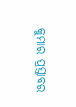କୁମାର ପ୍ରସ୍ତାବର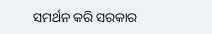ସମର୍ଥନ କରି ସରକାର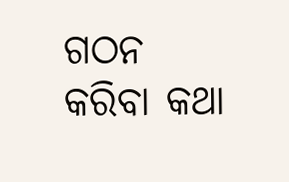ଗଠନ କରିବା କଥା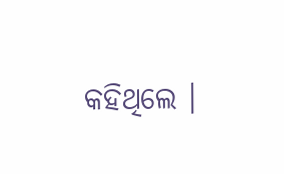କହିଥିଲେ ।